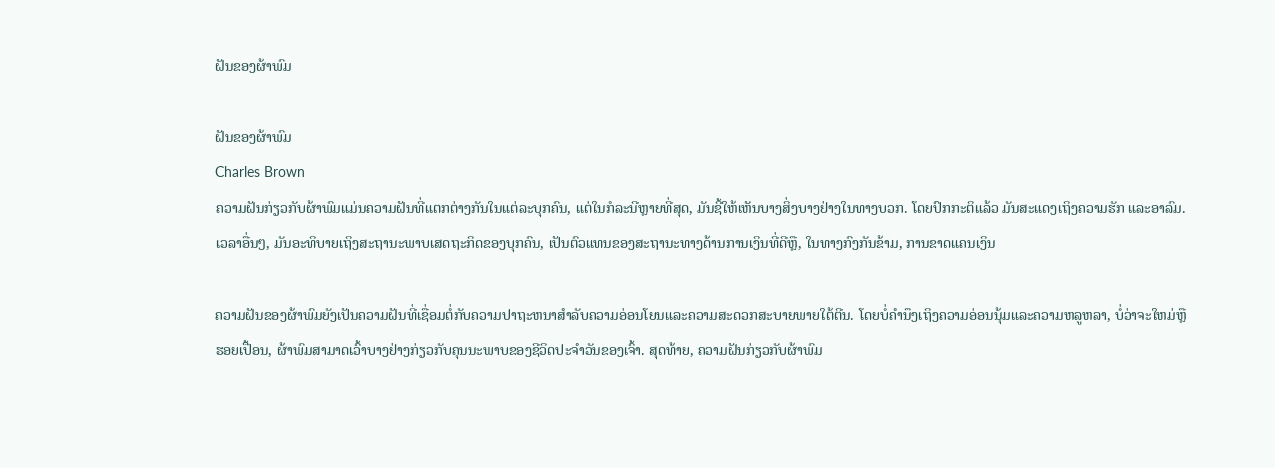ຝັນຂອງຜ້າພົມ

ຝັນຂອງຜ້າພົມ
Charles Brown
ຄວາມຝັນກ່ຽວກັບຜ້າພົມແມ່ນຄວາມຝັນທີ່ແຕກຕ່າງກັນໃນແຕ່ລະບຸກຄົນ, ແຕ່ໃນກໍລະນີຫຼາຍທີ່ສຸດ, ມັນຊີ້ໃຫ້ເຫັນບາງສິ່ງບາງຢ່າງໃນທາງບວກ. ໂດຍປົກກະຕິແລ້ວ ມັນສະແດງເຖິງຄວາມຮັກ ແລະອາລົມ. ເວລາອື່ນໆ, ມັນອະທິບາຍເຖິງສະຖານະພາບເສດຖະກິດຂອງບຸກຄົນ, ເປັນຕົວແທນຂອງສະຖານະທາງດ້ານການເງິນທີ່ດີຫຼື, ໃນທາງກົງກັນຂ້າມ, ການຂາດແຄນເງິນ

ຄວາມຝັນຂອງຜ້າພົມຍັງເປັນຄວາມຝັນທີ່ເຊື່ອມຕໍ່ກັບຄວາມປາຖະຫນາສໍາລັບຄວາມອ່ອນໂຍນແລະຄວາມສະດວກສະບາຍພາຍໃຕ້ຕີນ. ໂດຍບໍ່ຄໍານຶງເຖິງຄວາມອ່ອນນຸ້ມແລະຄວາມຫລູຫລາ, ບໍ່ວ່າຈະໃຫມ່ຫຼືຮອຍເປື້ອນ, ຜ້າພົມສາມາດເວົ້າບາງຢ່າງກ່ຽວກັບຄຸນນະພາບຂອງຊີວິດປະຈໍາວັນຂອງເຈົ້າ. ສຸດທ້າຍ, ຄວາມຝັນກ່ຽວກັບຜ້າພົມ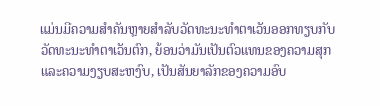ແມ່ນມີຄວາມສໍາຄັນຫຼາຍສໍາລັບວັດທະນະທໍາຕາເວັນອອກທຽບກັບວັດທະນະທໍາຕາເວັນຕົກ, ຍ້ອນວ່າມັນເປັນຕົວແທນຂອງຄວາມສຸກແລະຄວາມງຽບສະຫງົບ, ເປັນສັນຍາລັກຂອງຄວາມອົບ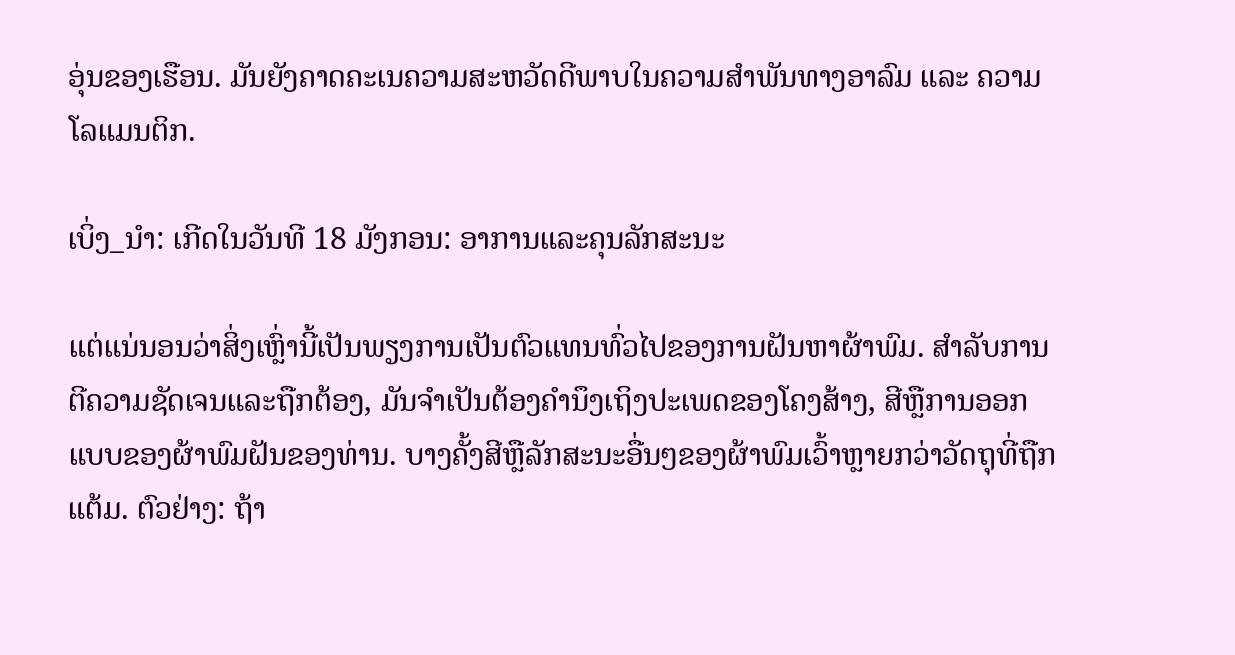ອຸ່ນຂອງເຮືອນ. ມັນຍັງຄາດຄະເນຄວາມສະຫວັດດີພາບໃນຄວາມສຳພັນທາງອາລົມ ແລະ ຄວາມໂລແມນຕິກ.

ເບິ່ງ_ນຳ: ເກີດໃນວັນທີ 18 ມັງກອນ: ອາການແລະຄຸນລັກສະນະ

ແຕ່ແນ່ນອນວ່າສິ່ງເຫຼົ່ານີ້ເປັນພຽງການເປັນຕົວແທນທົ່ວໄປຂອງການຝັນຫາຜ້າພົມ. ສໍາລັບການຕີຄວາມຊັດເຈນແລະຖືກຕ້ອງ, ມັນຈໍາເປັນຕ້ອງຄໍານຶງເຖິງປະເພດຂອງໂຄງສ້າງ, ສີຫຼືການອອກແບບຂອງຜ້າພົມຝັນຂອງທ່ານ. ບາງຄັ້ງສີຫຼືລັກສະນະອື່ນໆຂອງຜ້າພົມເວົ້າຫຼາຍກວ່າວັດຖຸທີ່ຖືກແຕ້ມ. ຕົວຢ່າງ: ຖ້າ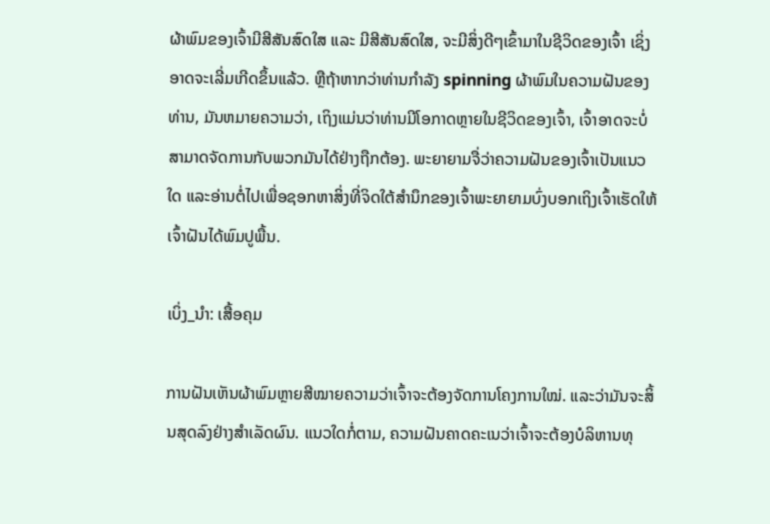ຜ້າພົມຂອງເຈົ້າມີສີສັນສົດໃສ ແລະ ມີສີສັນສົດໃສ, ຈະມີສິ່ງດີໆເຂົ້າມາໃນຊີວິດຂອງເຈົ້າ ເຊິ່ງອາດຈະເລີ່ມເກີດຂຶ້ນແລ້ວ. ຫຼືຖ້າຫາກວ່າທ່ານກໍາລັງ spinning ຜ້າພົມໃນຄວາມຝັນຂອງທ່ານ, ມັນຫມາຍຄວາມວ່າ, ເຖິງແມ່ນວ່າທ່ານມີໂອກາດຫຼາຍໃນຊີວິດຂອງເຈົ້າ, ເຈົ້າອາດຈະບໍ່ສາມາດຈັດການກັບພວກມັນໄດ້ຢ່າງຖືກຕ້ອງ. ພະຍາຍາມຈື່ວ່າຄວາມຝັນຂອງເຈົ້າເປັນແນວໃດ ແລະອ່ານຕໍ່ໄປເພື່ອຊອກຫາສິ່ງທີ່ຈິດໃຕ້ສຳນຶກຂອງເຈົ້າພະຍາຍາມບົ່ງບອກເຖິງເຈົ້າເຮັດໃຫ້ເຈົ້າຝັນໄດ້ພົມປູພື້ນ.

ເບິ່ງ_ນຳ: ເສື້ອຄຸມ

ການຝັນເຫັນຜ້າພົມຫຼາຍສີໝາຍຄວາມວ່າເຈົ້າຈະຕ້ອງຈັດການໂຄງການໃໝ່. ແລະວ່າມັນຈະສິ້ນສຸດລົງຢ່າງສໍາເລັດຜົນ. ແນວໃດກໍ່ຕາມ, ຄວາມຝັນຄາດຄະເນວ່າເຈົ້າຈະຕ້ອງບໍລິຫານທຸ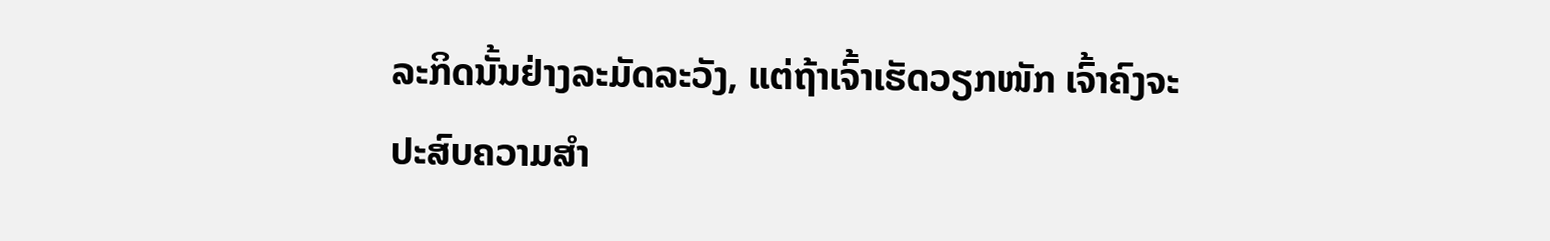ລະກິດນັ້ນຢ່າງລະມັດລະວັງ, ແຕ່ຖ້າເຈົ້າເຮັດວຽກໜັກ ເຈົ້າຄົງຈະປະສົບຄວາມສຳ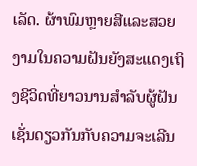ເລັດ. ຜ້າພົມຫຼາຍສີແລະສວຍງາມໃນຄວາມຝັນຍັງສະແດງເຖິງຊີວິດທີ່ຍາວນານສໍາລັບຜູ້ຝັນເຊັ່ນດຽວກັນກັບຄວາມຈະເລີນ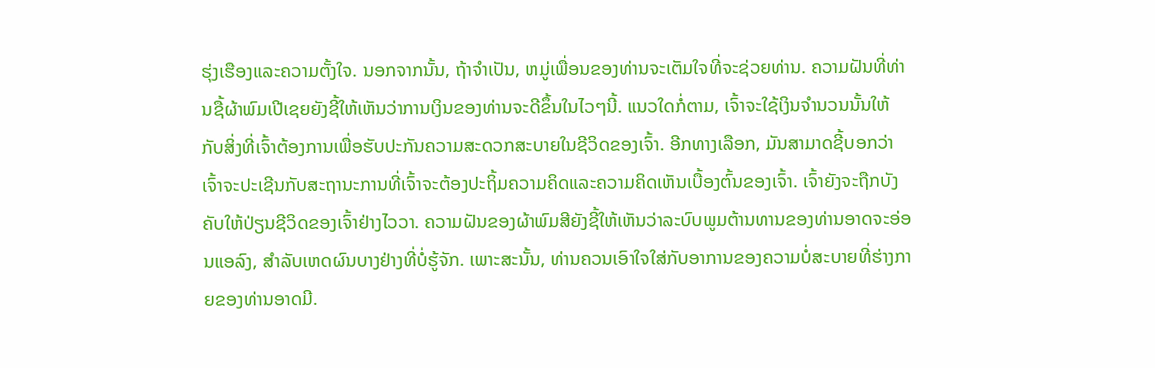ຮຸ່ງເຮືອງແລະຄວາມຕັ້ງໃຈ. ນອກຈາກນັ້ນ, ຖ້າຈໍາເປັນ, ຫມູ່ເພື່ອນຂອງທ່ານຈະເຕັມໃຈທີ່ຈະຊ່ວຍທ່ານ. ຄວາມຝັນທີ່ທ່ານຊື້ຜ້າພົມເປີເຊຍຍັງຊີ້ໃຫ້ເຫັນວ່າການເງິນຂອງທ່ານຈະດີຂຶ້ນໃນໄວໆນີ້. ແນວໃດກໍ່ຕາມ, ເຈົ້າຈະໃຊ້ເງິນຈຳນວນນັ້ນໃຫ້ກັບສິ່ງທີ່ເຈົ້າຕ້ອງການເພື່ອຮັບປະກັນຄວາມສະດວກສະບາຍໃນຊີວິດຂອງເຈົ້າ. ອີກທາງເລືອກ, ມັນສາມາດຊີ້ບອກວ່າເຈົ້າຈະປະເຊີນກັບສະຖານະການທີ່ເຈົ້າຈະຕ້ອງປະຖິ້ມຄວາມຄິດແລະຄວາມຄິດເຫັນເບື້ອງຕົ້ນຂອງເຈົ້າ. ເຈົ້າຍັງຈະຖືກບັງຄັບໃຫ້ປ່ຽນຊີວິດຂອງເຈົ້າຢ່າງໄວວາ. ຄວາມຝັນຂອງຜ້າພົມສີຍັງຊີ້ໃຫ້ເຫັນວ່າລະບົບພູມຕ້ານທານຂອງທ່ານອາດຈະອ່ອນແອລົງ, ສໍາລັບເຫດຜົນບາງຢ່າງທີ່ບໍ່ຮູ້ຈັກ. ເພາະສະນັ້ນ, ທ່ານຄວນເອົາໃຈໃສ່ກັບອາການຂອງຄວາມບໍ່ສະບາຍທີ່ຮ່າງກາຍຂອງທ່ານອາດມີ.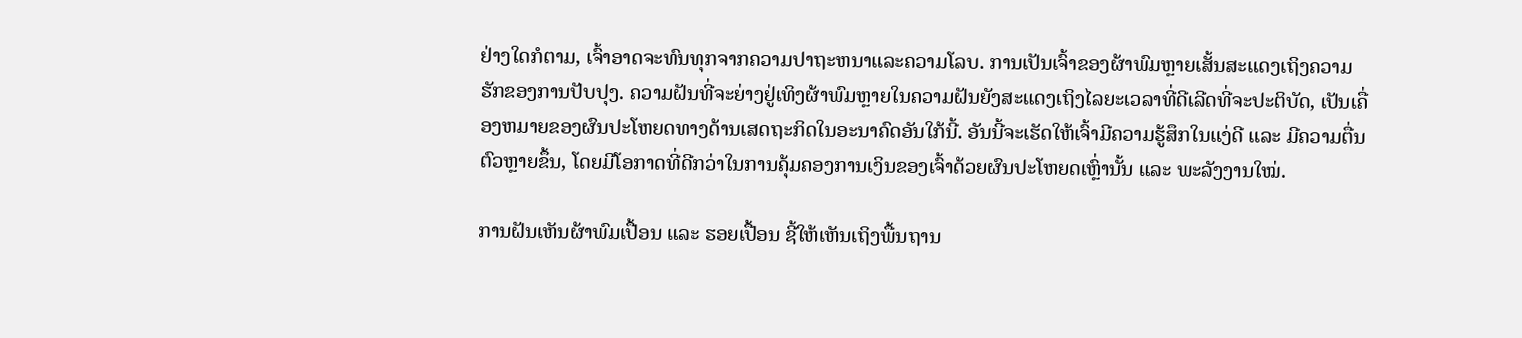ຢ່າງໃດກໍຕາມ, ເຈົ້າອາດຈະທົນທຸກຈາກຄວາມປາຖະຫນາແລະຄວາມໂລບ. ການເປັນເຈົ້າຂອງຜ້າພົມຫຼາຍເສັ້ນສະແດງເຖິງຄວາມຮັກຂອງການປັບປຸງ. ຄວາມຝັນທີ່ຈະຍ່າງຢູ່ເທິງຜ້າພົມຫຼາຍໃນຄວາມຝັນຍັງສະແດງເຖິງໄລຍະເວລາທີ່ດີເລີດທີ່ຈະປະຕິບັດ, ເປັນເຄື່ອງຫມາຍຂອງຜົນປະໂຫຍດທາງດ້ານເສດຖະກິດໃນອະນາຄົດອັນໃກ້ນີ້. ອັນນີ້ຈະເຮັດໃຫ້ເຈົ້າມີຄວາມຮູ້ສຶກໃນແງ່ດີ ແລະ ມີຄວາມຕື່ນຕົວຫຼາຍຂຶ້ນ, ໂດຍມີໂອກາດທີ່ດີກວ່າໃນການຄຸ້ມຄອງການເງິນຂອງເຈົ້າດ້ວຍຜົນປະໂຫຍດເຫຼົ່ານັ້ນ ແລະ ພະລັງງານໃໝ່.

ການຝັນເຫັນຜ້າພົມເປື້ອນ ແລະ ຮອຍເປື້ອນ ຊີ້ໃຫ້ເຫັນເຖິງພື້ນຖານ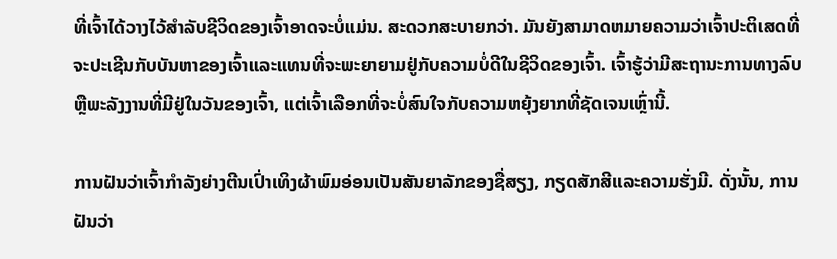ທີ່ເຈົ້າໄດ້ວາງໄວ້ສຳລັບຊີວິດຂອງເຈົ້າອາດຈະບໍ່ແມ່ນ. ສະດວກສະບາຍກວ່າ. ມັນຍັງສາມາດຫມາຍຄວາມວ່າເຈົ້າປະຕິເສດທີ່ຈະປະເຊີນກັບບັນຫາຂອງເຈົ້າແລະແທນທີ່ຈະພະຍາຍາມຢູ່ກັບຄວາມບໍ່ດີໃນຊີວິດຂອງເຈົ້າ. ເຈົ້າຮູ້ວ່າມີສະຖານະການທາງລົບຫຼືພະລັງງານທີ່ມີຢູ່ໃນວັນຂອງເຈົ້າ, ແຕ່ເຈົ້າເລືອກທີ່ຈະບໍ່ສົນໃຈກັບຄວາມຫຍຸ້ງຍາກທີ່ຊັດເຈນເຫຼົ່ານີ້.

ການຝັນວ່າເຈົ້າກໍາລັງຍ່າງຕີນເປົ່າເທິງຜ້າພົມອ່ອນເປັນສັນຍາລັກຂອງຊື່ສຽງ, ກຽດສັກສີແລະຄວາມຮັ່ງມີ. ດັ່ງນັ້ນ, ການຝັນວ່າ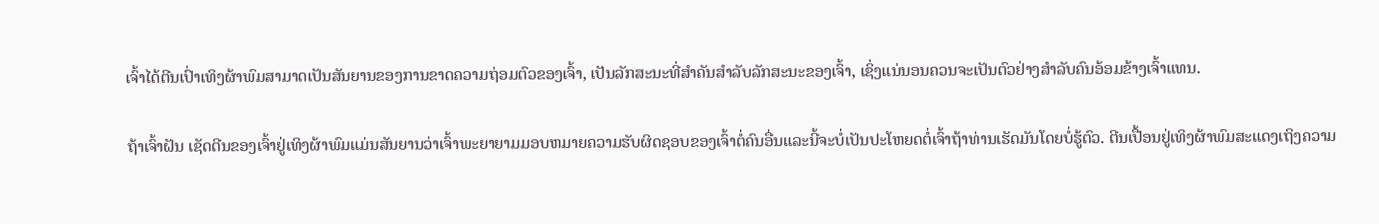ເຈົ້າໄດ້ຕີນເປົ່າເທິງຜ້າພົມສາມາດເປັນສັນຍານຂອງການຂາດຄວາມຖ່ອມຕົວຂອງເຈົ້າ, ເປັນລັກສະນະທີ່ສໍາຄັນສໍາລັບລັກສະນະຂອງເຈົ້າ, ເຊິ່ງແນ່ນອນຄວນຈະເປັນຕົວຢ່າງສໍາລັບຄົນອ້ອມຂ້າງເຈົ້າແທນ.

ຖ້າເຈົ້າຝັນ ເຊັດຕີນຂອງເຈົ້າຢູ່ເທິງຜ້າພົມແມ່ນສັນຍານວ່າເຈົ້າພະຍາຍາມມອບຫມາຍຄວາມຮັບຜິດຊອບຂອງເຈົ້າຕໍ່ຄົນອື່ນແລະນີ້ຈະບໍ່ເປັນປະໂຫຍດຕໍ່ເຈົ້າຖ້າທ່ານເຮັດມັນໂດຍບໍ່ຮູ້ຕົວ. ຕີນເປື້ອນຢູ່ເທິງຜ້າພົມສະແດງເຖິງຄວາມ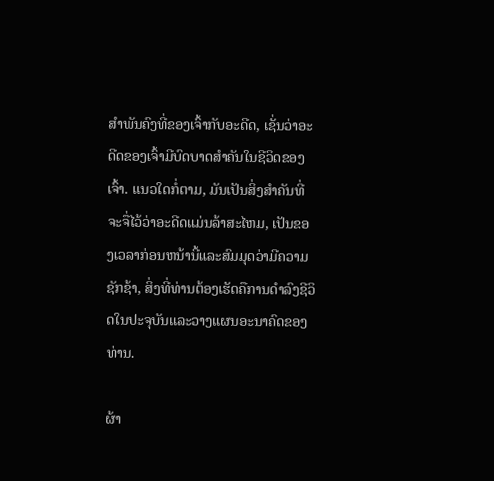ສໍາພັນຄົງທີ່ຂອງເຈົ້າກັບອະດີດ, ເຊັ່ນວ່າອະດີດຂອງເຈົ້າມີບົດບາດສໍາຄັນໃນຊີວິດຂອງເຈົ້າ. ແນວໃດກໍ່ຕາມ, ມັນເປັນສິ່ງສໍາຄັນທີ່ຈະຈື່ໄວ້ວ່າອະດີດແມ່ນລ້າສະໄຫມ, ເປັນຂອງເວລາກ່ອນຫນ້ານີ້ແລະສົມມຸດວ່າມີຄວາມຊັກຊ້າ, ສິ່ງທີ່ທ່ານຕ້ອງເຮັດຄືການດໍາລົງຊີວິດໃນປະຈຸບັນແລະວາງແຜນອະນາຄົດຂອງທ່ານ.

ຜ້າ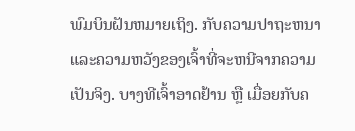ພົມບິນຝັນຫມາຍເຖິງ. ກັບຄວາມປາຖະຫນາແລະຄວາມຫວັງຂອງເຈົ້າທີ່ຈະຫນີຈາກຄວາມເປັນຈິງ. ບາງທີເຈົ້າອາດຢ້ານ ຫຼື ເມື່ອຍກັບຄ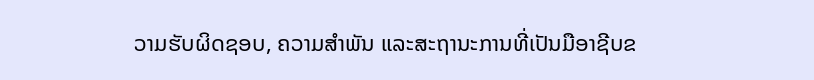ວາມຮັບຜິດຊອບ, ຄວາມສໍາພັນ ແລະສະຖານະການທີ່ເປັນມືອາຊີບຂ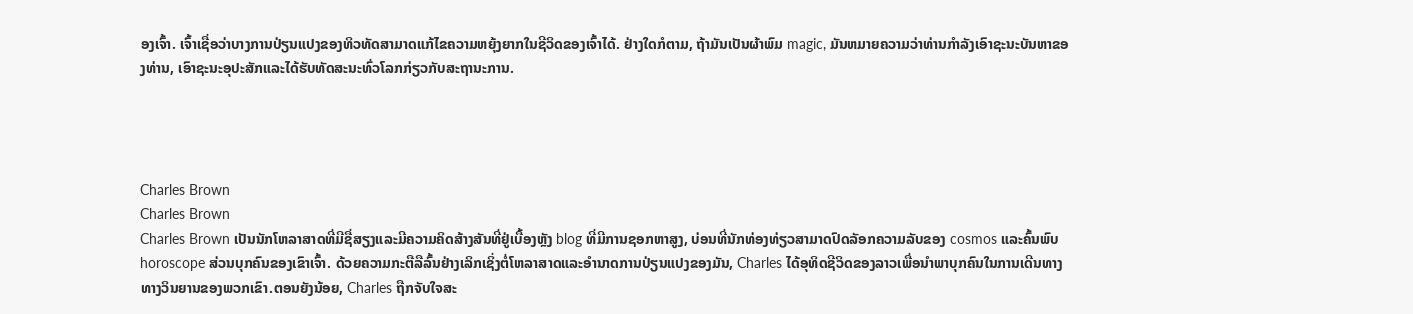ອງເຈົ້າ. ເຈົ້າເຊື່ອວ່າບາງການປ່ຽນແປງຂອງທິວທັດສາມາດແກ້ໄຂຄວາມຫຍຸ້ງຍາກໃນຊີວິດຂອງເຈົ້າໄດ້. ຢ່າງໃດກໍຕາມ, ຖ້າມັນເປັນຜ້າພົມ magic, ມັນຫມາຍຄວາມວ່າທ່ານກໍາລັງເອົາຊະນະບັນຫາຂອງທ່ານ, ເອົາຊະນະອຸປະສັກແລະໄດ້ຮັບທັດສະນະທົ່ວໂລກກ່ຽວກັບສະຖານະການ.




Charles Brown
Charles Brown
Charles Brown ເປັນນັກໂຫລາສາດທີ່ມີຊື່ສຽງແລະມີຄວາມຄິດສ້າງສັນທີ່ຢູ່ເບື້ອງຫຼັງ blog ທີ່ມີການຊອກຫາສູງ, ບ່ອນທີ່ນັກທ່ອງທ່ຽວສາມາດປົດລັອກຄວາມລັບຂອງ cosmos ແລະຄົ້ນພົບ horoscope ສ່ວນບຸກຄົນຂອງເຂົາເຈົ້າ. ດ້ວຍຄວາມກະຕືລືລົ້ນຢ່າງເລິກເຊິ່ງຕໍ່ໂຫລາສາດແລະອໍານາດການປ່ຽນແປງຂອງມັນ, Charles ໄດ້ອຸທິດຊີວິດຂອງລາວເພື່ອນໍາພາບຸກຄົນໃນການເດີນທາງທາງວິນຍານຂອງພວກເຂົາ.ຕອນຍັງນ້ອຍ, Charles ຖືກຈັບໃຈສະ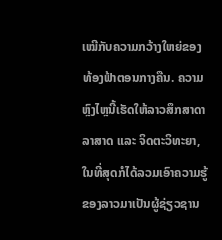ເໝີກັບຄວາມກວ້າງໃຫຍ່ຂອງທ້ອງຟ້າຕອນກາງຄືນ. ຄວາມຫຼົງໄຫຼນີ້ເຮັດໃຫ້ລາວສຶກສາດາລາສາດ ແລະ ຈິດຕະວິທະຍາ, ໃນທີ່ສຸດກໍໄດ້ລວມເອົາຄວາມຮູ້ຂອງລາວມາເປັນຜູ້ຊ່ຽວຊານ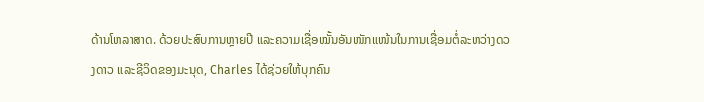ດ້ານໂຫລາສາດ. ດ້ວຍປະສົບການຫຼາຍປີ ແລະຄວາມເຊື່ອໝັ້ນອັນໜັກແໜ້ນໃນການເຊື່ອມຕໍ່ລະຫວ່າງດວງດາວ ແລະຊີວິດຂອງມະນຸດ, Charles ໄດ້ຊ່ວຍໃຫ້ບຸກຄົນ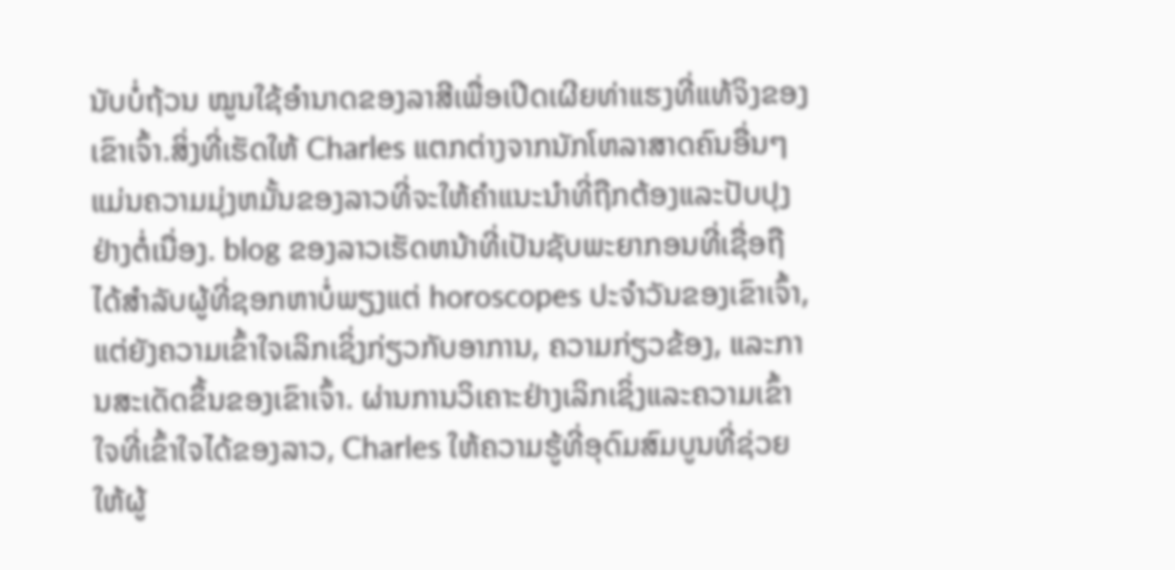ນັບບໍ່ຖ້ວນ ໝູນໃຊ້ອຳນາດຂອງລາສີເພື່ອເປີດເຜີຍທ່າແຮງທີ່ແທ້ຈິງຂອງເຂົາເຈົ້າ.ສິ່ງທີ່ເຮັດໃຫ້ Charles ແຕກຕ່າງຈາກນັກໂຫລາສາດຄົນອື່ນໆແມ່ນຄວາມມຸ່ງຫມັ້ນຂອງລາວທີ່ຈະໃຫ້ຄໍາແນະນໍາທີ່ຖືກຕ້ອງແລະປັບປຸງຢ່າງຕໍ່ເນື່ອງ. blog ຂອງລາວເຮັດຫນ້າທີ່ເປັນຊັບພະຍາກອນທີ່ເຊື່ອຖືໄດ້ສໍາລັບຜູ້ທີ່ຊອກຫາບໍ່ພຽງແຕ່ horoscopes ປະຈໍາວັນຂອງເຂົາເຈົ້າ, ແຕ່ຍັງຄວາມເຂົ້າໃຈເລິກເຊິ່ງກ່ຽວກັບອາການ, ຄວາມກ່ຽວຂ້ອງ, ແລະການສະເດັດຂຶ້ນຂອງເຂົາເຈົ້າ. ຜ່ານການວິເຄາະຢ່າງເລິກເຊິ່ງແລະຄວາມເຂົ້າໃຈທີ່ເຂົ້າໃຈໄດ້ຂອງລາວ, Charles ໃຫ້ຄວາມຮູ້ທີ່ອຸດົມສົມບູນທີ່ຊ່ວຍໃຫ້ຜູ້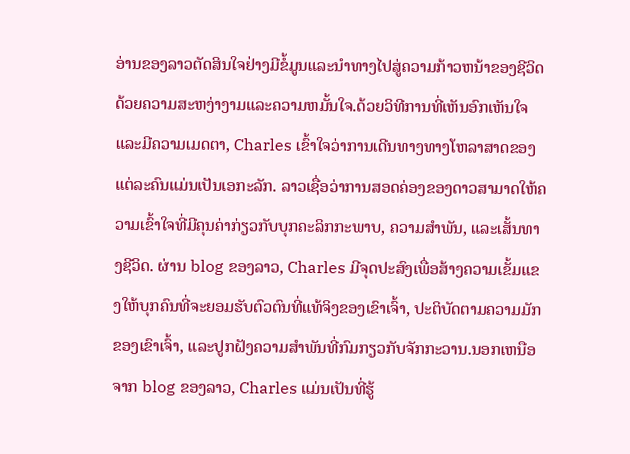ອ່ານຂອງລາວຕັດສິນໃຈຢ່າງມີຂໍ້ມູນແລະນໍາທາງໄປສູ່ຄວາມກ້າວຫນ້າຂອງຊີວິດດ້ວຍຄວາມສະຫງ່າງາມແລະຄວາມຫມັ້ນໃຈ.ດ້ວຍວິທີການທີ່ເຫັນອົກເຫັນໃຈແລະມີຄວາມເມດຕາ, Charles ເຂົ້າໃຈວ່າການເດີນທາງທາງໂຫລາສາດຂອງແຕ່ລະຄົນແມ່ນເປັນເອກະລັກ. ລາວເຊື່ອວ່າການສອດຄ່ອງຂອງດາວສາມາດໃຫ້ຄວາມເຂົ້າໃຈທີ່ມີຄຸນຄ່າກ່ຽວກັບບຸກຄະລິກກະພາບ, ຄວາມສໍາພັນ, ແລະເສັ້ນທາງຊີວິດ. ຜ່ານ blog ຂອງລາວ, Charles ມີຈຸດປະສົງເພື່ອສ້າງຄວາມເຂັ້ມແຂງໃຫ້ບຸກຄົນທີ່ຈະຍອມຮັບຕົວຕົນທີ່ແທ້ຈິງຂອງເຂົາເຈົ້າ, ປະຕິບັດຕາມຄວາມມັກຂອງເຂົາເຈົ້າ, ແລະປູກຝັງຄວາມສໍາພັນທີ່ກົມກຽວກັບຈັກກະວານ.ນອກເຫນືອຈາກ blog ຂອງລາວ, Charles ແມ່ນເປັນທີ່ຮູ້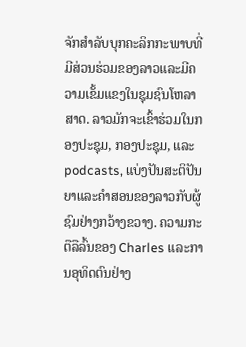ຈັກສໍາລັບບຸກຄະລິກກະພາບທີ່ມີສ່ວນຮ່ວມຂອງລາວແລະມີຄວາມເຂັ້ມແຂງໃນຊຸມຊົນໂຫລາສາດ. ລາວມັກຈະເຂົ້າຮ່ວມໃນກອງປະຊຸມ, ກອງປະຊຸມ, ແລະ podcasts, ແບ່ງປັນສະຕິປັນຍາແລະຄໍາສອນຂອງລາວກັບຜູ້ຊົມຢ່າງກວ້າງຂວາງ. ຄວາມກະຕືລືລົ້ນຂອງ Charles ແລະການອຸທິດຕົນຢ່າງ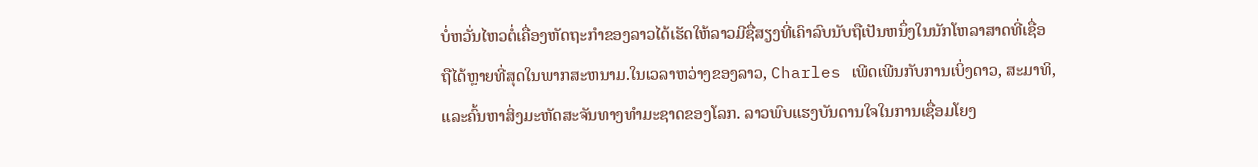ບໍ່ຫວັ່ນໄຫວຕໍ່ເຄື່ອງຫັດຖະກໍາຂອງລາວໄດ້ເຮັດໃຫ້ລາວມີຊື່ສຽງທີ່ເຄົາລົບນັບຖືເປັນຫນຶ່ງໃນນັກໂຫລາສາດທີ່ເຊື່ອຖືໄດ້ຫຼາຍທີ່ສຸດໃນພາກສະຫນາມ.ໃນເວລາຫວ່າງຂອງລາວ, Charles ເພີດເພີນກັບການເບິ່ງດາວ, ສະມາທິ, ແລະຄົ້ນຫາສິ່ງມະຫັດສະຈັນທາງທໍາມະຊາດຂອງໂລກ. ລາວພົບແຮງບັນດານໃຈໃນການເຊື່ອມໂຍງ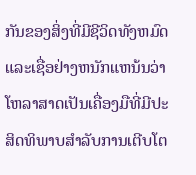ກັນຂອງສິ່ງທີ່ມີຊີວິດທັງຫມົດແລະເຊື່ອຢ່າງຫນັກແຫນ້ນວ່າໂຫລາສາດເປັນເຄື່ອງມືທີ່ມີປະສິດທິພາບສໍາລັບການເຕີບໂຕ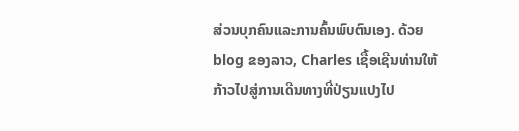ສ່ວນບຸກຄົນແລະການຄົ້ນພົບຕົນເອງ. ດ້ວຍ blog ຂອງລາວ, Charles ເຊື້ອເຊີນທ່ານໃຫ້ກ້າວໄປສູ່ການເດີນທາງທີ່ປ່ຽນແປງໄປ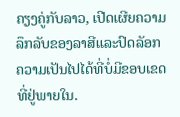ຄຽງຄູ່ກັບລາວ, ເປີດເຜີຍຄວາມລຶກລັບຂອງລາສີແລະປົດລັອກຄວາມເປັນໄປໄດ້ທີ່ບໍ່ມີຂອບເຂດທີ່ຢູ່ພາຍໃນ.